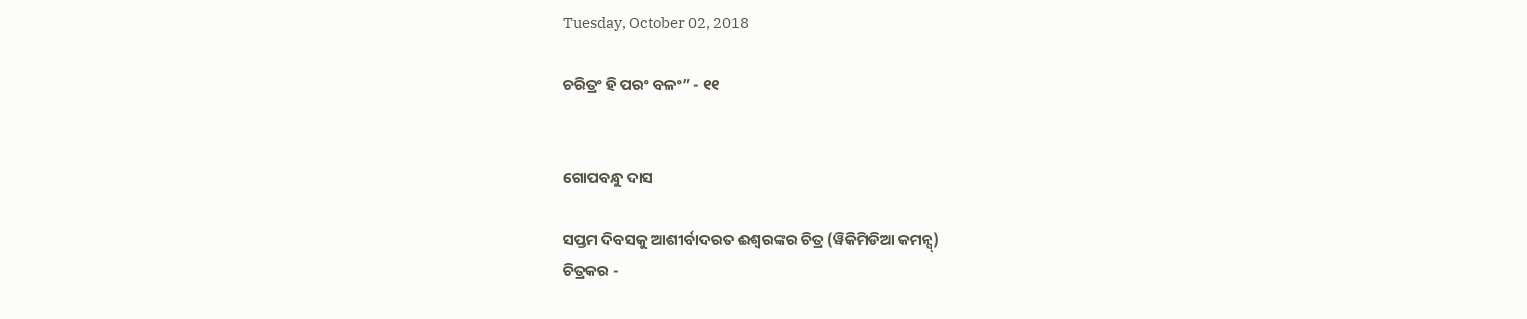Tuesday, October 02, 2018

ଚରିତ୍ରଂ ହି ପରଂ ବଳଂ” - ୧୧


ଗୋପବନ୍ଧୁ ଦାସ

ସପ୍ତମ ଦିବସକୁ ଆଶୀର୍ବାଦରତ ଈଶ୍ୱରଙ୍କର ଚିତ୍ର (ୱିକିମିଡିଆ କମନ୍ସ୍)
ଚିତ୍ରକର -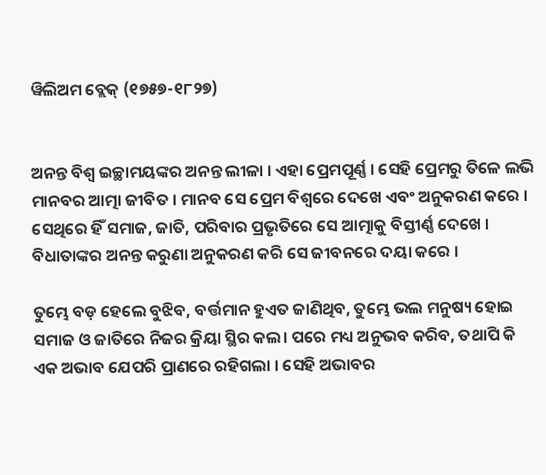ୱିଲିଅମ ବ୍ଲେକ୍ (୧୭୫୭-୧୮୨୭)


ଅନନ୍ତ ବିଶ୍ୱ ଇଚ୍ଛାମୟଙ୍କର ଅନନ୍ତ ଲୀଳା । ଏହା ପ୍ରେମପୂର୍ଣ୍ଣ । ସେହି ପ୍ରେମରୁ ତିଳେ ଲଭି ମାନବର ଆତ୍ମା ଜୀବିତ । ମାନବ ସେ ପ୍ରେମ ବିଶ୍ୱରେ ଦେଖେ ଏବଂ ଅନୁକରଣ କରେ । ସେଥିରେ ହିଁ ସମାଜ, ଜାତି, ପରିବାର ପ୍ରଭୃତିରେ ସେ ଆତ୍ମାକୁ ବିସ୍ତୀର୍ଣ୍ଣ ଦେଖେ । ବିଧାତାଙ୍କର ଅନନ୍ତ କରୁଣା ଅନୁକରଣ କରି ସେ ଜୀବନରେ ଦୟା କରେ ।

ତୁମ୍ଭେ ବଡ଼ ହେଲେ ବୁଝିବ, ବର୍ତ୍ତମାନ ହୁଏତ ଜାଣିଥିବ, ତୁମ୍ଭେ ଭଲ ମନୁଷ୍ୟ ହୋଇ ସମାଜ ଓ ଜାତିରେ ନିଜର କ୍ରିୟା ସ୍ଥିର କଲ। ପରେ ମଧ୍ୟ ଅନୁଭବ କରିବ, ତଥାପି କି ଏକ ଅଭାବ ଯେପରି ପ୍ରାଣରେ ରହିଗଲା । ସେହି ଅଭାବର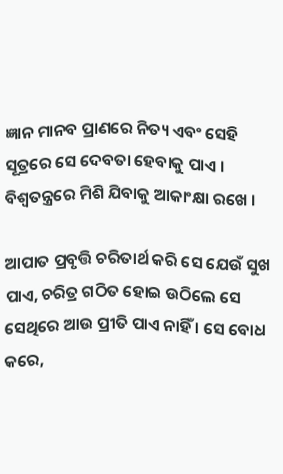ଜ୍ଞାନ ମାନବ ପ୍ରାଣରେ ନିତ୍ୟ ଏବଂ ସେହି ସୂତ୍ରରେ ସେ ଦେବତା ହେବାକୁ ପାଏ । ବିଶ୍ୱତନ୍ତ୍ରରେ ମିଶି ଯିବାକୁ ଆକାଂକ୍ଷା ରଖେ ।

ଆପାତ ପ୍ରବୃତ୍ତି ଚରିତାର୍ଥ କରି ସେ ଯେଉଁ ସୁଖ ପାଏ, ଚରିତ୍ର ଗଠିତ ହୋଇ ଉଠିଲେ ସେ ସେଥିରେ ଆଉ ପ୍ରୀତି ପାଏ ନାହିଁ । ସେ ବୋଧ କରେ,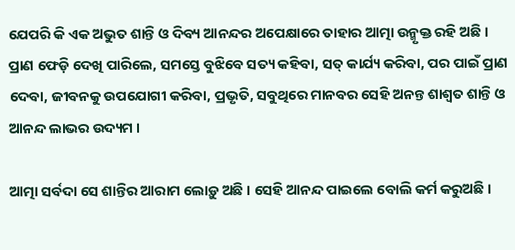ଯେପରି କି ଏକ ଅଭୁତ ଶାନ୍ତି ଓ ଦିବ୍ୟ ଆନନ୍ଦର ଅପେକ୍ଷାରେ ତାହାର ଆତ୍ମା ଉନ୍ମୃକ୍ତ ରହି ଅଛି । ପ୍ରାଣ ଫେଡ଼ି ଦେଖି ପାରିଲେ, ସମସ୍ତେ ବୁଝିବେ ସତ୍ୟ କହିବା, ସତ୍ କାର୍ଯ୍ୟ କରିବା, ପର ପାଇଁ ପ୍ରାଣ ଦେବା, ଜୀବନକୁ ଉପଯୋଗୀ କରିବା, ପ୍ରଭୃତି, ସବୁଥିରେ ମାନବର ସେହି ଅନନ୍ତ ଶାଶ୍ୱତ ଶାନ୍ତି ଓ ଆନନ୍ଦ ଲାଭର ଉଦ୍ୟମ ।

ଆତ୍ମା ସର୍ବଦା ସେ ଶାନ୍ତିର ଆରାମ ଲୋଡ଼ୁ ଅଛି । ସେହି ଆନନ୍ଦ ପାଇଲେ ବୋଲି କର୍ମ କରୁଅଛି ।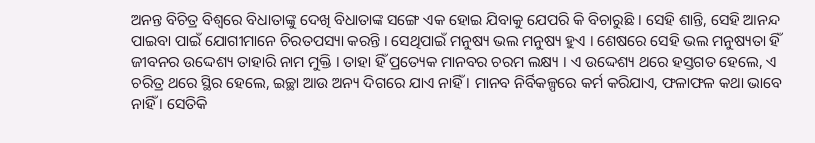ଅନନ୍ତ ବିଚିତ୍ର ବିଶ୍ୱରେ ବିଧାତାଙ୍କୁ ଦେଖି ବିଧାତାଙ୍କ ସଙ୍ଗେ ଏକ ହୋଇ ଯିବାକୁ ଯେପରି କି ବିଚାରୁଛି । ସେହି ଶାନ୍ତି, ସେହି ଆନନ୍ଦ ପାଇବା ପାଇଁ ଯୋଗୀମାନେ ଚିରତପସ୍ୟା କରନ୍ତି । ସେଥିପାଇଁ ମନୁଷ୍ୟ ଭଲ ମନୁଷ୍ୟ ହୁଏ । ଶେଷରେ ସେହି ଭଲ ମନୁଷ୍ୟତା ହିଁ ଜୀବନର ଉଦ୍ଦେଶ୍ୟ ତାହାରି ନାମ ମୁକ୍ତି । ତାହା ହିଁ ପ୍ରତ୍ୟେକ ମାନବର ଚରମ ଲକ୍ଷ୍ୟ । ଏ ଉଦ୍ଦେଶ୍ୟ ଥରେ ହସ୍ତଗତ ହେଲେ, ଏ ଚରିତ୍ର ଥରେ ସ୍ଥିର ହେଲେ, ଇଚ୍ଛା ଆଉ ଅନ୍ୟ ଦିଗରେ ଯାଏ ନାହିଁ । ମାନବ ନିର୍ବିକଳ୍ପରେ କର୍ମ କରିଯାଏ, ଫଳାଫଳ କଥା ଭାବେ ନାହିଁ । ସେତିକି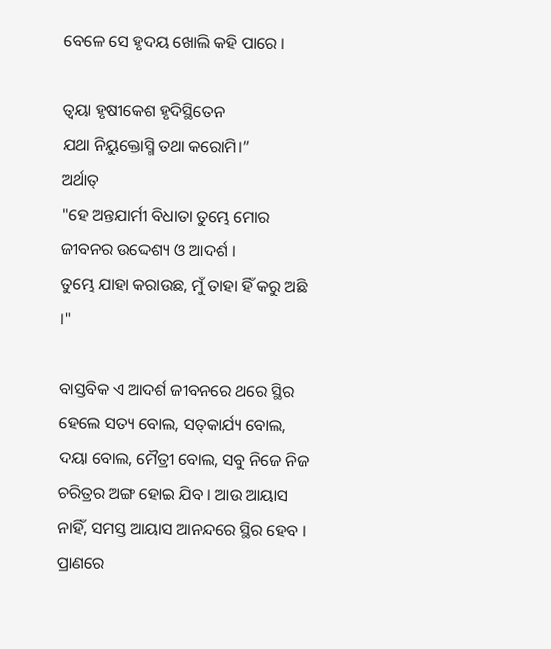ବେଳେ ସେ ହୃଦୟ ଖୋଲି କହି ପାରେ ।

ତ୍ୱୟା ହୃଷୀକେଶ ହୃଦିସ୍ଥିତେନ
ଯଥା ନିୟୁକ୍ତୋସ୍ମି ତଥା କରୋମି।”
ଅର୍ଥାତ୍
"ହେ ଅନ୍ତଯାର୍ମୀ ବିଧାତା ତୁମ୍ଭେ ମୋର ଜୀବନର ଉଦ୍ଦେଶ୍ୟ ଓ ଆଦର୍ଶ ।
ତୁମ୍ଭେ ଯାହା କରାଉଛ, ମୁଁ ତାହା ହିଁ କରୁ ଅଛି ।"

ବାସ୍ତବିକ ଏ ଆଦର୍ଶ ଜୀବନରେ ଥରେ ସ୍ଥିର ହେଲେ ସତ୍ୟ ବୋଲ, ସତ୍‌କାର୍ଯ୍ୟ ବୋଲ, ଦୟା ବୋଲ, ମୈତ୍ରୀ ବୋଲ, ସବୁ ନିଜେ ନିଜ ଚରିତ୍ରର ଅଙ୍ଗ ହୋଇ ଯିବ । ଆଉ ଆୟାସ ନାହିଁ, ସମସ୍ତ ଆୟାସ ଆନନ୍ଦରେ ସ୍ଥିର ହେବ । ପ୍ରାଣରେ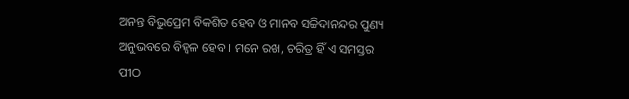ଅନନ୍ତ ବିଭୁପ୍ରେମ ବିକଶିତ ହେବ ଓ ମାନବ ସଚ୍ଚିଦାନନ୍ଦର ପୁଣ୍ୟ ଅନୁଭବରେ ବିହ୍ୱଳ ହେବ । ମନେ ରଖ, ଚରିତ୍ର ହିଁ ଏ ସମସ୍ତର ପୀଠ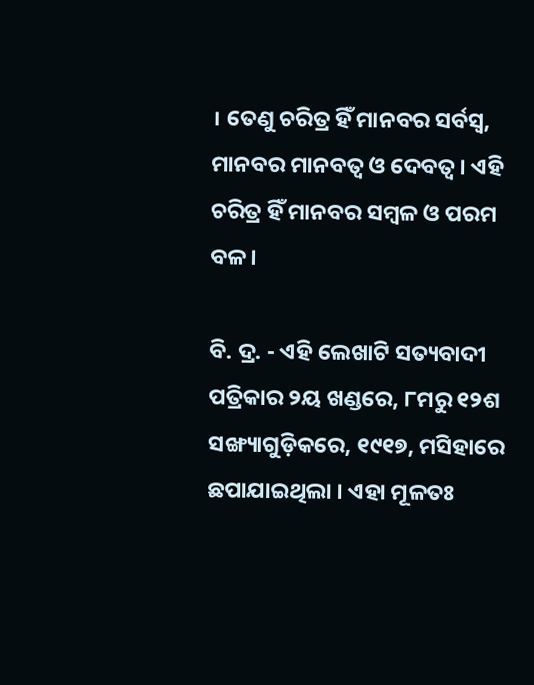। ତେଣୁ ଚରିତ୍ର ହିଁ ମାନବର ସର୍ବସ୍ୱ, ମାନବର ମାନବତ୍ୱ ଓ ଦେବତ୍ୱ । ଏହି ଚରିତ୍ର ହିଁ ମାନବର ସମ୍ୱଳ ଓ ପରମ ବଳ ।

ବି. ଦ୍ର. - ଏହି ଲେଖାଟି ସତ୍ୟବାଦୀ ପତ୍ରିକାର ୨ୟ ଖଣ୍ଡରେ, ୮ମରୁ ୧୨ଶ ସଙ୍ଖ୍ୟାଗୁଡ଼ିକରେ, ୧୯୧୭, ମସିହାରେ ଛପାଯାଇଥିଲା । ଏହା ମୂଳତଃ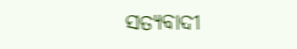ସତ୍ୟବାଦୀ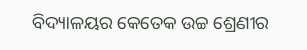ବିଦ୍ୟାଳୟର କେତେକ ଉଚ୍ଚ ଶ୍ରେଣୀର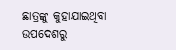ଛାତ୍ରଙ୍କୁ କୁହାଯାଇଥିବା ଉପଦେଶରୁ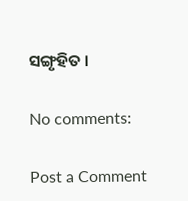ସଙ୍ଗୃହିତ ।

No comments:

Post a Comment